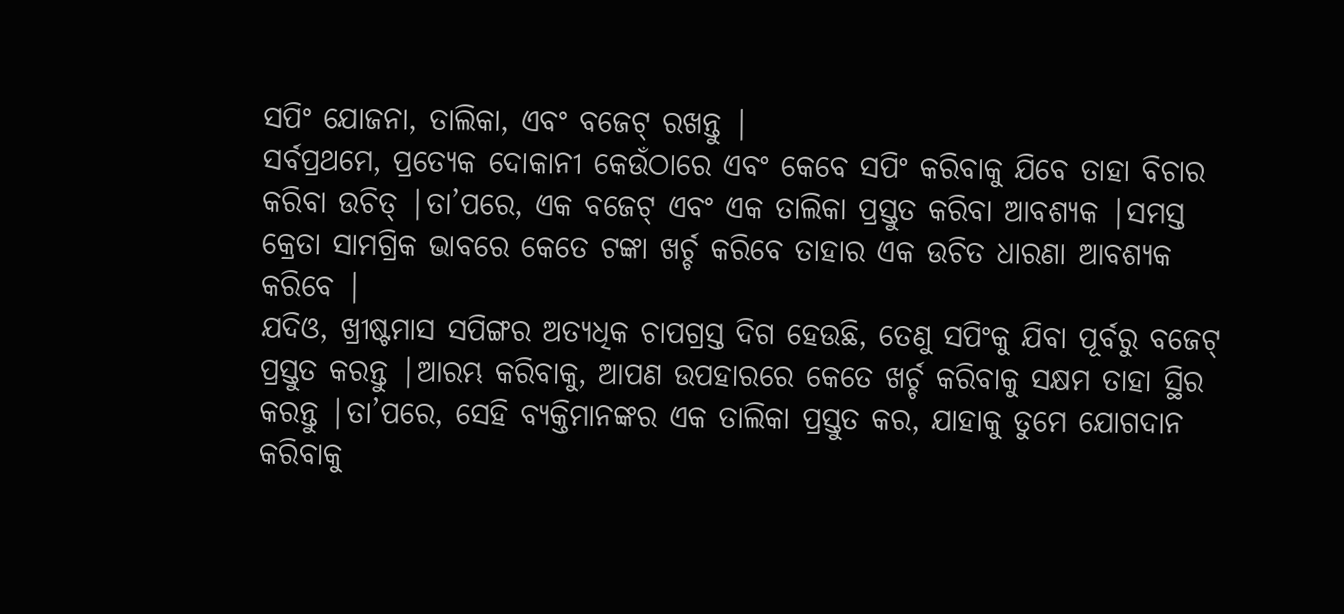ସପିଂ ଯୋଜନା, ତାଲିକା, ଏବଂ ବଜେଟ୍ ରଖନ୍ତୁ |
ସର୍ବପ୍ରଥମେ, ପ୍ରତ୍ୟେକ ଦୋକାନୀ କେଉଁଠାରେ ଏବଂ କେବେ ସପିଂ କରିବାକୁ ଯିବେ ତାହା ବିଚାର କରିବା ଉଚିତ୍ |ତା’ପରେ, ଏକ ବଜେଟ୍ ଏବଂ ଏକ ତାଲିକା ପ୍ରସ୍ତୁତ କରିବା ଆବଶ୍ୟକ |ସମସ୍ତ କ୍ରେତା ସାମଗ୍ରିକ ଭାବରେ କେତେ ଟଙ୍କା ଖର୍ଚ୍ଚ କରିବେ ତାହାର ଏକ ଉଚିତ ଧାରଣା ଆବଶ୍ୟକ କରିବେ |
ଯଦିଓ, ଖ୍ରୀଷ୍ଟମାସ ସପିଙ୍ଗର ଅତ୍ୟଧିକ ଚାପଗ୍ରସ୍ତ ଦିଗ ହେଉଛି, ତେଣୁ ସପିଂକୁ ଯିବା ପୂର୍ବରୁ ବଜେଟ୍ ପ୍ରସ୍ତୁତ କରନ୍ତୁ |ଆରମ୍ଭ କରିବାକୁ, ଆପଣ ଉପହାରରେ କେତେ ଖର୍ଚ୍ଚ କରିବାକୁ ସକ୍ଷମ ତାହା ସ୍ଥିର କରନ୍ତୁ |ତା’ପରେ, ସେହି ବ୍ୟକ୍ତିମାନଙ୍କର ଏକ ତାଲିକା ପ୍ରସ୍ତୁତ କର, ଯାହାକୁ ତୁମେ ଯୋଗଦାନ କରିବାକୁ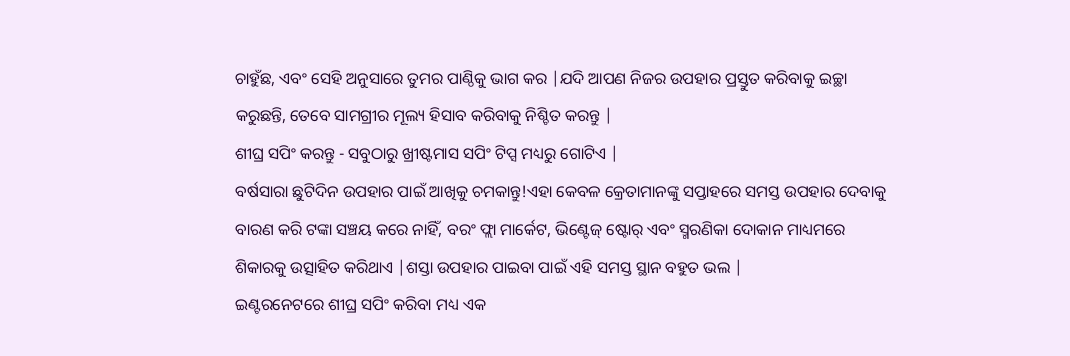ଚାହୁଁଛ, ଏବଂ ସେହି ଅନୁସାରେ ତୁମର ପାଣ୍ଠିକୁ ଭାଗ କର |ଯଦି ଆପଣ ନିଜର ଉପହାର ପ୍ରସ୍ତୁତ କରିବାକୁ ଇଚ୍ଛା କରୁଛନ୍ତି, ତେବେ ସାମଗ୍ରୀର ମୂଲ୍ୟ ହିସାବ କରିବାକୁ ନିଶ୍ଚିତ କରନ୍ତୁ |
ଶୀଘ୍ର ସପିଂ କରନ୍ତୁ - ସବୁଠାରୁ ଖ୍ରୀଷ୍ଟମାସ ସପିଂ ଟିପ୍ସ ମଧ୍ୟରୁ ଗୋଟିଏ |
ବର୍ଷସାରା ଛୁଟିଦିନ ଉପହାର ପାଇଁ ଆଖିକୁ ଚମକାନ୍ତୁ!ଏହା କେବଳ କ୍ରେତାମାନଙ୍କୁ ସପ୍ତାହରେ ସମସ୍ତ ଉପହାର ଦେବାକୁ ବାରଣ କରି ଟଙ୍କା ସଞ୍ଚୟ କରେ ନାହିଁ, ବରଂ ଫ୍ଲା ମାର୍କେଟ, ଭିଣ୍ଟେଜ୍ ଷ୍ଟୋର୍ ଏବଂ ସ୍ମରଣିକା ଦୋକାନ ମାଧ୍ୟମରେ ଶିକାରକୁ ଉତ୍ସାହିତ କରିଥାଏ |ଶସ୍ତା ଉପହାର ପାଇବା ପାଇଁ ଏହି ସମସ୍ତ ସ୍ଥାନ ବହୁତ ଭଲ |
ଇଣ୍ଟରନେଟରେ ଶୀଘ୍ର ସପିଂ କରିବା ମଧ୍ୟ ଏକ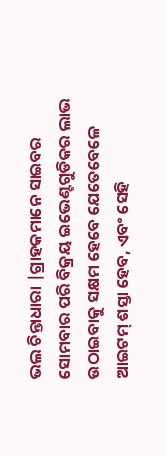ଭଲ ଚିନ୍ତାଧାରା |ଗ୍ରାହକମାନେ ସାଇବର ସୋମବାର ପରି ବିକ୍ରୟ ଇଭେଣ୍ଟଗୁଡିକର ଲାଭ ଉଠାଇବାକୁ ସକ୍ଷମ ହେବେ ଯେତେବେଳେ ଆଇଟମ୍ ଶସ୍ତା ହେବ, ଏବଂ ସେହି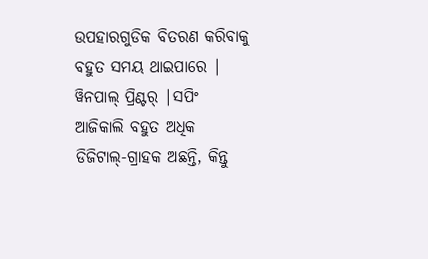ଉପହାରଗୁଡିକ ବିତରଣ କରିବାକୁ ବହୁତ ସମୟ ଥାଇପାରେ |
ୱିନପାଲ୍ ପ୍ରିଣ୍ଟର୍ |ସପିଂ
ଆଜିକାଲି ବହୁତ ଅଧିକ ଡିଜିଟାଲ୍-ଗ୍ରାହକ ଅଛନ୍ତି, କିନ୍ତୁ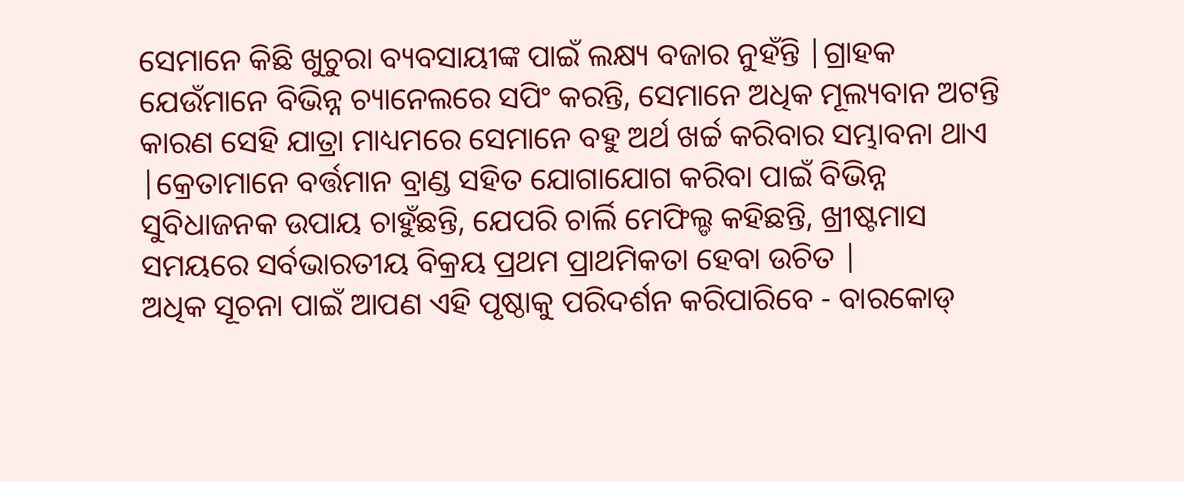ସେମାନେ କିଛି ଖୁଚୁରା ବ୍ୟବସାୟୀଙ୍କ ପାଇଁ ଲକ୍ଷ୍ୟ ବଜାର ନୁହଁନ୍ତି |ଗ୍ରାହକ ଯେଉଁମାନେ ବିଭିନ୍ନ ଚ୍ୟାନେଲରେ ସପିଂ କରନ୍ତି, ସେମାନେ ଅଧିକ ମୂଲ୍ୟବାନ ଅଟନ୍ତି କାରଣ ସେହି ଯାତ୍ରା ମାଧ୍ୟମରେ ସେମାନେ ବହୁ ଅର୍ଥ ଖର୍ଚ୍ଚ କରିବାର ସମ୍ଭାବନା ଥାଏ |କ୍ରେତାମାନେ ବର୍ତ୍ତମାନ ବ୍ରାଣ୍ଡ ସହିତ ଯୋଗାଯୋଗ କରିବା ପାଇଁ ବିଭିନ୍ନ ସୁବିଧାଜନକ ଉପାୟ ଚାହୁଁଛନ୍ତି, ଯେପରି ଚାର୍ଲି ମେଫିଲ୍ଡ କହିଛନ୍ତି, ଖ୍ରୀଷ୍ଟମାସ ସମୟରେ ସର୍ବଭାରତୀୟ ବିକ୍ରୟ ପ୍ରଥମ ପ୍ରାଥମିକତା ହେବା ଉଚିତ |
ଅଧିକ ସୂଚନା ପାଇଁ ଆପଣ ଏହି ପୃଷ୍ଠାକୁ ପରିଦର୍ଶନ କରିପାରିବେ - ବାରକୋଡ୍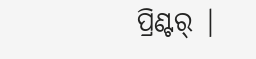ପ୍ରିଣ୍ଟର୍ |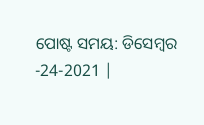ପୋଷ୍ଟ ସମୟ: ଡିସେମ୍ବର -24-2021 |